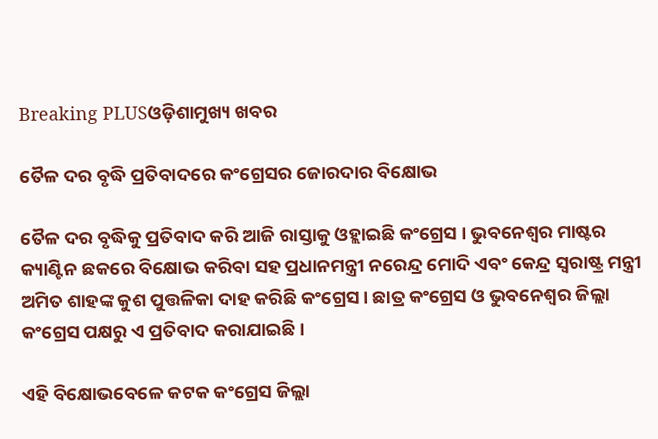Breaking PLUSଓଡ଼ିଶାମୁଖ୍ୟ ଖବର

ତୈଳ ଦର ବୃଦ୍ଧି ପ୍ରତିବାଦରେ କଂଗ୍ରେସର ଜୋରଦାର ବିକ୍ଷୋଭ

ତୈଳ ଦର ବୃଦ୍ଧିକୁ ପ୍ରତିବାଦ କରି ଆଜି ରାସ୍ତାକୁ ଓହ୍ଲାଇଛି କଂଗ୍ରେସ । ଭୁବନେଶ୍ୱର ମାଷ୍ଟର କ୍ୟାଣ୍ଟିନ ଛକରେ ବିକ୍ଷୋଭ କରିବା ସହ ପ୍ରଧାନମନ୍ତ୍ରୀ ନରେନ୍ଦ୍ର ମୋଦି ଏବଂ କେନ୍ଦ୍ର ସ୍ୱରାଷ୍ଟ୍ର ମନ୍ତ୍ରୀ ଅମିତ ଶାହଙ୍କ କୁଶ ପୁତ୍ତଳିକା ଦାହ କରିଛି କଂଗ୍ରେସ । ଛାତ୍ର କଂଗ୍ରେସ ଓ ଭୁବନେଶ୍ୱର ଜିଲ୍ଲା କଂଗ୍ରେସ ପକ୍ଷରୁ ଏ ପ୍ରତିବାଦ କରାଯାଇଛି ।

ଏହି ବିକ୍ଷୋଭବେଳେ କଟକ କଂଗ୍ରେସ ଜିଲ୍ଲା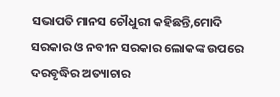ସଭାପତି ମାନସ ଚୌଧୁରୀ କହିଛନ୍ତି,ମୋଦି ସରକାର ଓ ନବୀନ ସରକାର ଲୋକଙ୍କ ଉପରେ ଦରବୃଦ୍ଧିର ଅତ୍ୟାଚାର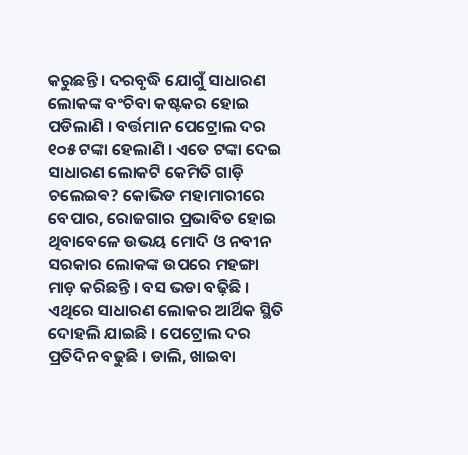କରୁଛନ୍ତି । ଦରବୃଦ୍ଧି ଯୋଗୁଁ ସାଧାରଣ ଲୋକଙ୍କ ବଂଚିବା କଷ୍ଟକର ହୋଇ ପଡିଲାଣି । ବର୍ତ୍ତମାନ ପେଟ୍ରୋଲ ଦର ୧୦୫ ଟଙ୍କା ହେଲାଣି । ଏତେ ଟଙ୍କା ଦେଇ ସାଧାରଣ ଲୋକଟି କେମିତି ଗାଡ଼ି ଚଲେଇଵ? କୋଭିଡ ମହାମାରୀରେ ବେପାର, ରୋଜଗାର ପ୍ରଭାବିତ ହୋଇ ଥିବାବେଳେ ଉଭୟ ମୋଦି ଓ ନବୀନ ସରକାର ଲୋକଙ୍କ ଉପରେ ମହଙ୍ଗା ମାଡ଼ କରିଛନ୍ତି । ବସ ଭଡା ବଢ଼ିଛି । ଏଥିରେ ସାଧାରଣ ଲୋକର ଆର୍ଥିକ ସ୍ଥିତି ଦୋହଲି ଯାଇଛି । ପେଟ୍ରୋଲ ଦର ପ୍ରତିଦିନ ବଢୁଛି । ଡାଲି, ଖାଇବା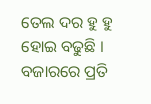ତେଲ ଦର ହୁ ହୁ ହୋଇ ବଢୁଛି । ବଜାରରେ ପ୍ରତି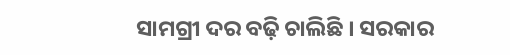ସାମଗ୍ରୀ ଦର ବଢ଼ି ଚାଲିଛି । ସରକାର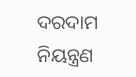ଦରଦାମ ନିୟନ୍ତ୍ରଣ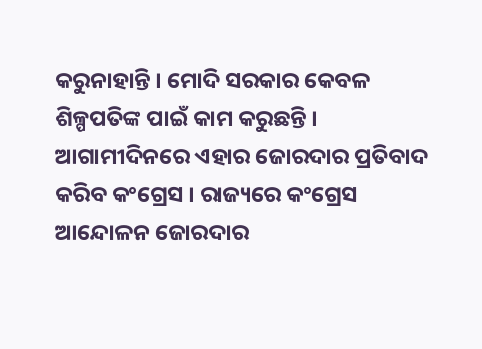କରୁନାହାନ୍ତି । ମୋଦି ସରକାର କେବଳ ଶିଳ୍ପପତିଙ୍କ ପାଇଁ କାମ କରୁଛନ୍ତି । ଆଗାମୀଦିନରେ ଏହାର ଜୋରଦାର ପ୍ରତିବାଦ କରିବ କଂଗ୍ରେସ । ରାଜ୍ୟରେ କଂଗ୍ରେସ ଆନ୍ଦୋଳନ ଜୋରଦାର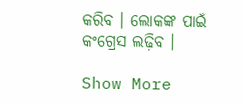କରିବ । ଲୋକଙ୍କ ପାଇଁ କଂଗ୍ରେସ ଲଢ଼ିବ ।

Show More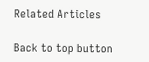Related Articles

Back to top button